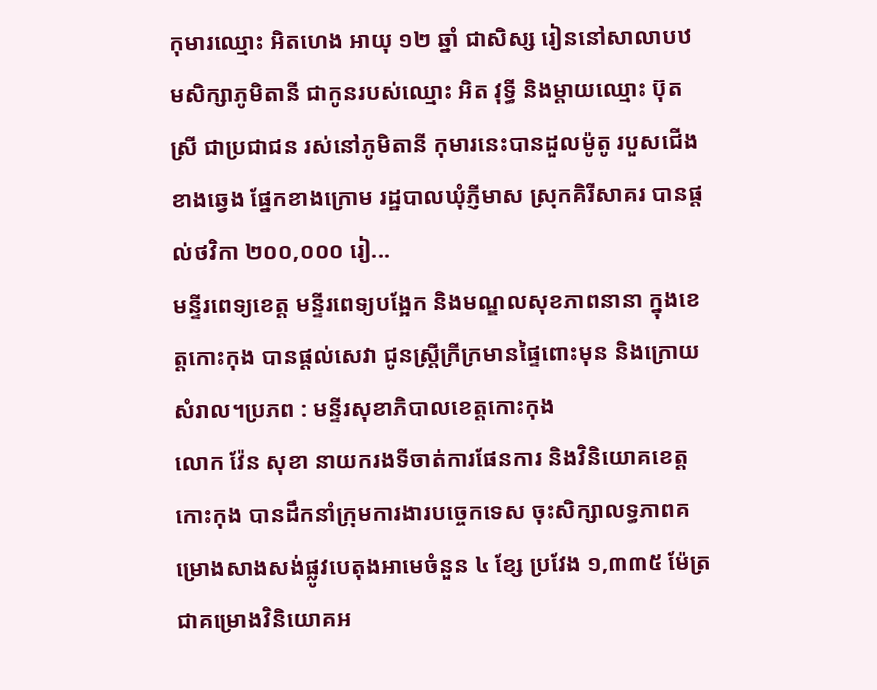កុមារឈ្មោះ អិតហេង អាយុ ១២ ឆ្នាំ ជាសិស្ស រៀននៅសាលាបឋមសិក្សាភូមិតានី ជាកូនរបស់ឈ្មោះ អិត វុទ្ធី និងម្ដាយឈ្មោះ ប៊ុត ស្រី ជាប្រជាជន រស់នៅភូមិតានី កុមារនេះបានដួលម៉ូតូ របួសជើងខាងឆ្វេង ផ្នែកខាងក្រោម រដ្ឋបាលឃុំភ្ញីមាស ស្រុកគិរីសាគរ បានផ្ដល់ថវិកា ២០០,០០០ រៀ...
មន្ទីរពេទ្យខេត្ត មន្ទីរពេទ្យបង្អែក និងមណ្ឌលសុខភាពនានា ក្នុងខេត្តកោះកុង បានផ្ដល់សេវា ជូនស្ត្រីក្រីក្រមានផ្ទៃពោះមុន និងក្រោយសំរាល។ប្រភព : មន្ទីរសុខាភិបាលខេត្តកោះកុង
លោក វ៉ែន សុខា នាយករងទីចាត់ការផែនការ និងវិនិយោគខេត្តកោះកុង បានដឹកនាំក្រុមការងារបច្ចេកទេស ចុះសិក្សាលទ្ធភាពគម្រោងសាងសង់ផ្លូវបេតុងអាមេចំនួន ៤ ខ្សែ ប្រវែង ១,៣៣៥ ម៉ែត្រ ជាគម្រោងវិនិយោគអ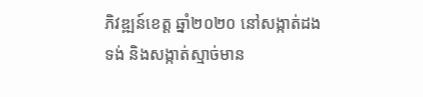ភិវឌ្ឍន៍ខេត្ត ឆ្នាំ២០២០ នៅសង្កាត់ដងទង់ និងសង្កាត់ស្មាច់មាន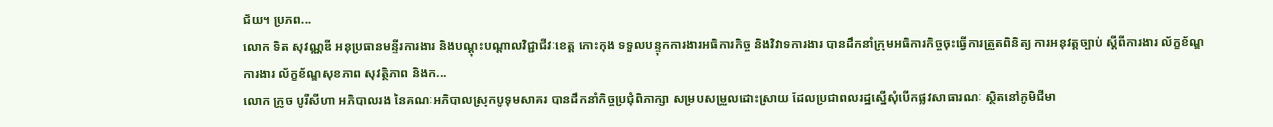ជ័យ។ ប្រភព...
លោក ទិត សុវណ្ណឌី អនុប្រធានមន្ទីរការងារ និងបណ្ដុះបណ្ដាលវិជ្ជាជីវៈខេត្ត កោះកុង ទទួលបន្ទុកការងារអធិការកិច្ច និងវិវាទការងារ បានដឹកនាំក្រុមអធិការកិច្ចចុះធ្វើការត្រួតពិនិត្យ ការអនុវត្តច្បាប់ ស្ដីពីការងារ ល័ក្ខខ័ណ្ឌការងារ ល័ក្ខខ័ណ្ឌសុខភាព សុវត្ថិភាព និងក...
លោក ក្រូច បូរីសីហា អភិបាលរង នៃគណៈអភិបាលស្រុកបូទុមសាគរ បានដឹកនាំកិច្ចប្រជុំពិភាក្សា សម្របសម្រួលដោះស្រាយ ដែលប្រជាពលរដ្ឋស្នើសុំបើកផ្លវសាធារណៈ ស្ថិតនៅភូមិជីមា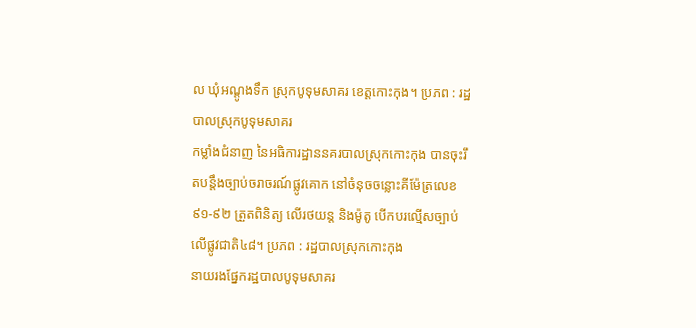ល ឃុំអណ្ដូងទឹក ស្រុកបូទុមសាគរ ខេត្តកោះកុង។ ប្រភព : រដ្ឋបាលស្រុកបូទុមសាគរ
កម្លាំងជំនាញ នៃអធិការដ្ឋាននគរបាលស្រុកកោះកុង បានចុះរឹតបន្តឹងច្បាប់ចរាចរណ៍ផ្លូវគោក នៅចំនុចចន្លោះគីម៉ែត្រលេខ ៩១-៩២ ត្រួតពិនិត្យ លើរថយន្ត និងម៉ូតូ បើកបរល្មើសច្បាប់ លើផ្លូវជាតិ៤៨។ ប្រភព : រដ្ឋបាលស្រុកកោះកុង
នាយរងផ្នែករដ្ឋបាលបូទុមសាគរ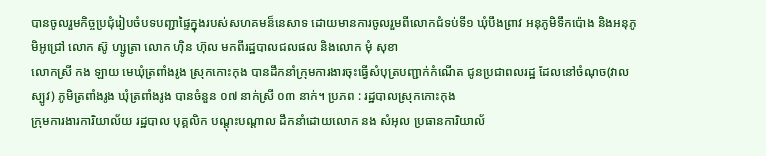បានចូលរួមកិច្ចប្រជុំរៀបចំបទបញ្ជាផ្ទៃក្នុងរបស់សហគមន៏នេសាទ ដោយមានការចូលរួមពីលោកជំទប់ទី១ ឃុំបឹងព្រាវ អនុភូមិទឹកប៉ោង និងអនុភូមិអូជ្រៅ លោក ស៊ូ ហ្សូត្រា លោក ហ៊ិន ហ៊ុល មកពីរដ្ឋបាលជលផល និងលោក មុំ សុខា
លោកស្រី កង ឡាយ មេឃុំត្រពាំងរូង ស្រុកកោះកុង បានដឹកនាំក្រុមការងារចុះធ្វើសំបុត្របញ្ជាក់កំណើត ជូនប្រជាពលរដ្ឋ ដែលនៅចំណុច(វាលស្បូវ) ភូមិត្រពាំងរូង ឃុំត្រពាំងរូង បានចំនួន ០៧ នាក់ស្រី ០៣ នាក់។ ប្រភព : រដ្ឋបាលស្រុកកោះកុង
ក្រុមការងារការិយាល័យ រដ្ឋបាល បុគ្គលិក បណ្តុះបណ្តាល ដឹកនាំដោយលោក នង សំអុល ប្រធានការិយាល័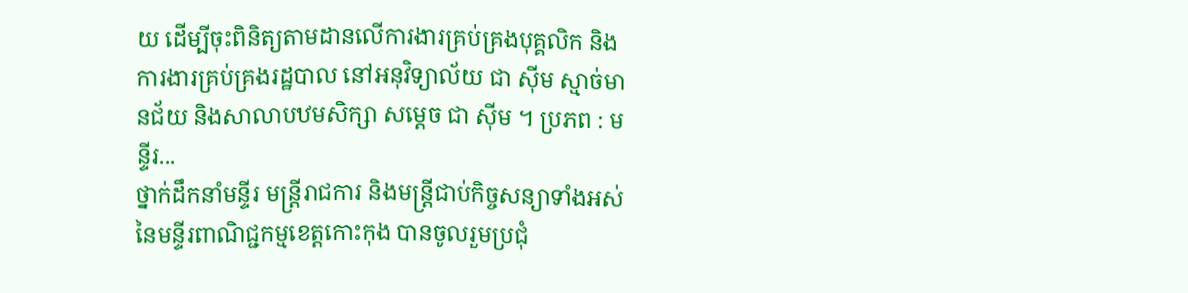យ ដើម្បីចុះពិនិត្យតាមដានលើការងារគ្រប់គ្រងបុគ្គលិក និងការងារគ្រប់គ្រងរដ្ឋបាល នៅអនុវិទ្យាល័យ ជា ស៊ីម ស្មាច់មានជ័យ និងសាលាបឋមសិក្សា សម្តេច ជា ស៊ីម ។ ប្រភព : មន្ទីរ...
ថ្នាក់ដឹកនាំមន្ទីរ មន្ត្រីរាជការ និងមន្ត្រីជាប់កិច្ចសន្យាទាំងអស់ នៃមន្ទីរពាណិជ្ជកម្មខេត្តកោះកុង បានចូលរួមប្រជុំ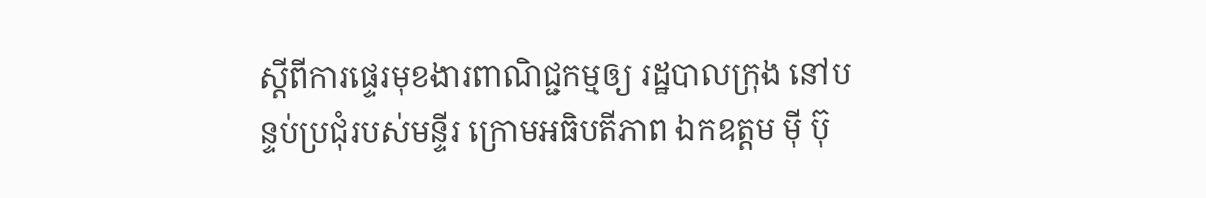ស្តីពីការផ្ទេរមុខងារពាណិជ្ជកម្មឲ្យ រដ្ឋបាលក្រុង នៅបន្ទប់ប្រជុំរបស់មន្ទីរ ក្រោមអធិបតីភាព ឯកឧត្តម ម៉ី ប៊ុ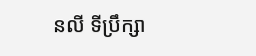នលី ទីប្រឹក្សា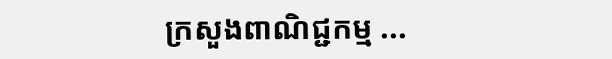ក្រសួងពាណិជ្ជកម្ម ...